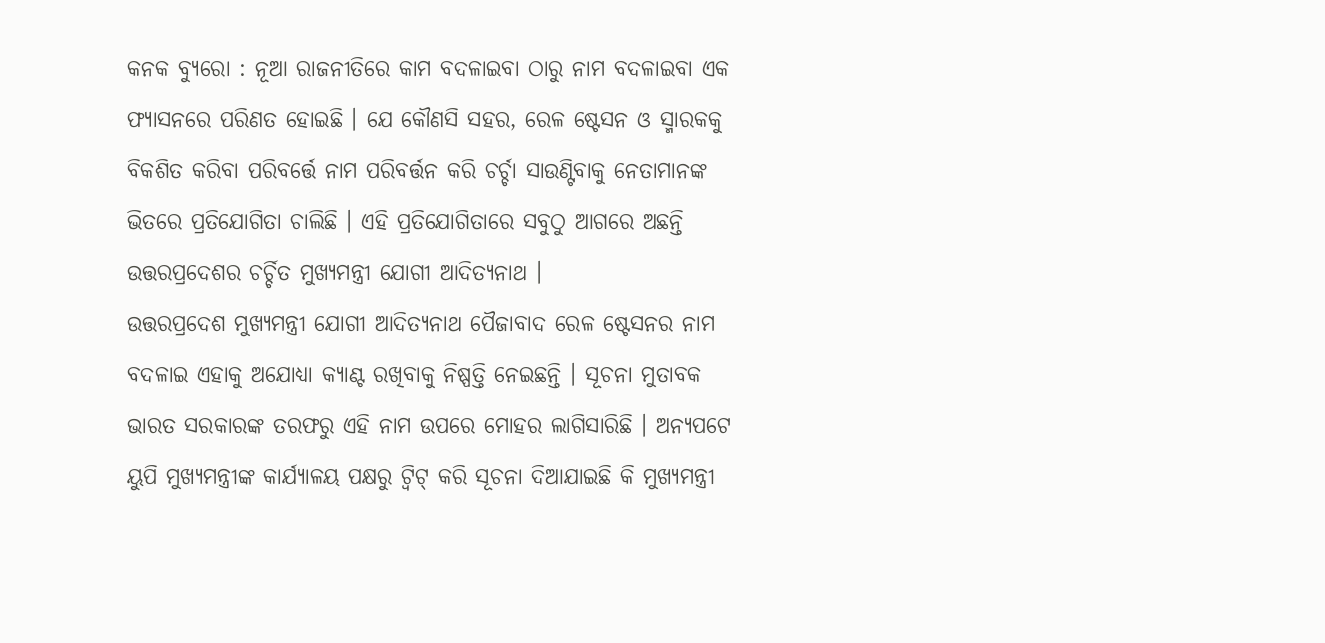କନକ ବ୍ୟୁରୋ : ନୂଆ ରାଜନୀତିରେ କାମ ବଦଳାଇବା ଠାରୁ ନାମ ବଦଳାଇବା ଏକ ଫ୍ୟାସନରେ ପରିଣତ ହୋଇଛି । ଯେ କୌଣସି ସହର, ରେଳ ଷ୍ଟେସନ ଓ ସ୍ମାରକକୁ ବିକଶିତ କରିବା ପରିବର୍ତ୍ତେ ନାମ ପରିବର୍ତ୍ତନ କରି ଚର୍ଚ୍ଚା ସାଉଣ୍ଟିବାକୁ ନେତାମାନଙ୍କ ଭିତରେ ପ୍ରତିଯୋଗିତା ଚାଲିଛି । ଏହି ପ୍ରତିଯୋଗିତାରେ ସବୁଠୁ ଆଗରେ ଅଛନ୍ତି ଉତ୍ତରପ୍ରଦେଶର ଚର୍ଚ୍ଚିତ ମୁଖ୍ୟମନ୍ତ୍ରୀ ଯୋଗୀ ଆଦିତ୍ୟନାଥ ।
ଉତ୍ତରପ୍ରଦେଶ ମୁଖ୍ୟମନ୍ତ୍ରୀ ଯୋଗୀ ଆଦିତ୍ୟନାଥ ପୈଜାବାଦ ରେଳ ଷ୍ଟେସନର ନାମ ବଦଳାଇ ଏହାକୁ ଅଯୋଧ୍ୟା କ୍ୟାଣ୍ଟ ରଖିବାକୁ ନିଷ୍ପତ୍ତି ନେଇଛନ୍ତି । ସୂଚନା ମୁତାବକ ଭାରତ ସରକାରଙ୍କ ତରଫରୁ ଏହି ନାମ ଉପରେ ମୋହର ଲାଗିସାରିଛି । ଅନ୍ୟପଟେ ୟୁପି ମୁଖ୍ୟମନ୍ତ୍ରୀଙ୍କ କାର୍ଯ୍ୟାଳୟ ପକ୍ଷରୁ ଟ୍ୱିଟ୍ କରି ସୂଚନା ଦିଆଯାଇଛି କି ମୁଖ୍ୟମନ୍ତ୍ରୀ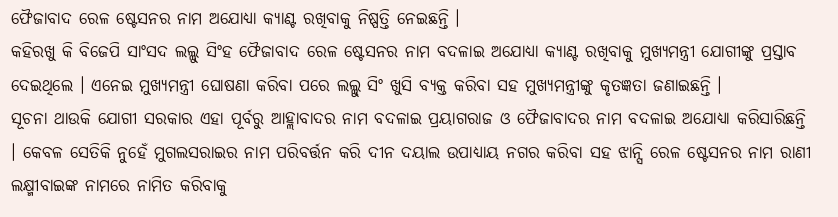ଫୈଜାବାଦ ରେଳ ଷ୍ଟେସନର ନାମ ଅଯୋଧ୍ୟା କ୍ୟାଣ୍ଟ ରଖିବାକୁ ନିଷ୍ପତ୍ତି ନେଇଛନ୍ତି ।
କହିରଖୁ କି ବିଜେପି ସାଂସଦ ଲଲ୍ଲୁ ସିଂହ ଫୈଜାବାଦ ରେଳ ଷ୍ଟେସନର ନାମ ବଦଳାଇ ଅଯୋଧ୍ୟା କ୍ୟାଣ୍ଟ ରଖିବାକୁ ମୁଖ୍ୟମନ୍ତ୍ରୀ ଯୋଗୀଙ୍କୁ ପ୍ରସ୍ତାବ ଦେଇଥିଲେ । ଏନେଇ ମୁଖ୍ୟମନ୍ତ୍ରୀ ଘୋଷଣା କରିବା ପରେ ଲଲ୍ଲୁ ସିଂ ଖୁସି ବ୍ୟକ୍ତ କରିବା ସହ ମୁଖ୍ୟମନ୍ତ୍ରୀଙ୍କୁ କୃତଜ୍ଞତା ଜଣାଇଛନ୍ତି ।
ସୂଚନା ଥାଉକି ଯୋଗୀ ସରକାର ଏହା ପୂର୍ବରୁ ଆହ୍ଲାବାଦର ନାମ ବଦଳାଇ ପ୍ରୟାଗରାଜ ଓ ଫୈଜାବାଦର ନାମ ବଦଳାଇ ଅଯୋଧ୍ୟା କରିସାରିଛନ୍ତି । କେବଳ ସେତିକି ନୁହେଁ ମୁଗଲସରାଇର ନାମ ପରିବର୍ତ୍ତନ କରି ଦୀନ ଦୟାଲ ଉପାଧ୍ୟାୟ ନଗର କରିବା ସହ ଝାନ୍ସି ରେଳ ଷ୍ଟେସନର ନାମ ରାଣୀ ଲକ୍ଷ୍ମୀବାଇଙ୍କ ନାମରେ ନାମିତ କରିବାକୁ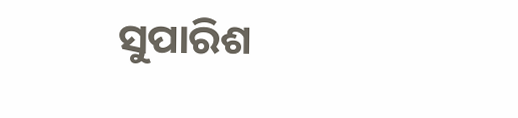ସୁପାରିଶ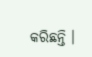କରିଛନ୍ତି ।